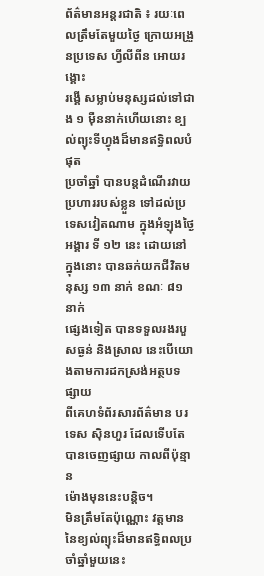ព័ត៌មានអន្តរជាតិ ៖ រយៈពេលត្រឹមតែមួយថ្ងៃ ក្រោយអង្រួនប្រទេស ហ្វីលីពីន អោយរង្គោះ
រង្គើ សម្លាប់មនុស្សដល់ទៅជាង ១ ម៉ឺននាក់ហើយនោះ ខ្បល់ព្យុះទីហ្វុងដ៏មានឥទ្ធិពលបំផុត
ប្រចាំឆ្នាំ បានបន្តដំណើរវាយប្រហាររបស់ខ្លួន ទៅដល់ប្រទេសវៀតណាម ក្នុងអំឡុងថ្ងៃ
អង្គារ ទី ១២ នេះ ដោយនៅក្នុងនោះ បានឆក់យកជីវិតមនុស្ស ១៣ នាក់ ខណៈ ៨១ នាក់
ផ្សេងទៀត បានទទួលរងរបួសធ្ងន់ និងស្រាល នេះបើយោងតាមការដកស្រង់អត្ថបទផ្សាយ
ពីគេហទំព័រសារព័ត៌មាន បរទេស ស៊ិនហួរ ដែលទើបតែ បានចេញផ្សាយ កាលពីប៉ុន្មាន
ម៉ោងមុននេះបន្តិច។
មិនត្រឹមតែប៉ុណ្ណោះ វត្តមាននៃខ្យល់ព្យុះដ៏មានឥទ្ធិពលប្រចាំឆ្នាំមួយនេះ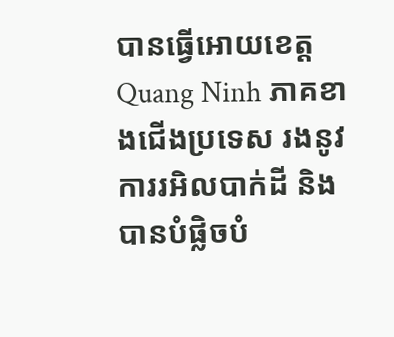បានធ្វើអោយខេត្ត
Quang Ninh ភាគខាងជើងប្រទេស រងនូវការរអិលបាក់ដី និង បានបំផ្លិចបំ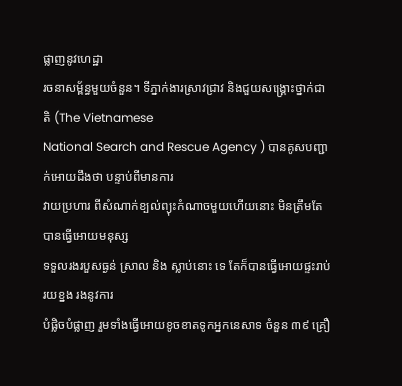ផ្លាញនូវហេដ្ឋា
រចនាសម្ព័ន្ធមួយចំនួន។ ទីភ្នាក់ងារស្រាវជ្រាវ និងជួយសង្គ្រោះថ្នាក់ជាតិ (The Vietnamese
National Search and Rescue Agency ) បានគូសបញ្ជាក់អោយដឹងថា បន្ទាប់ពីមានការ
វាយប្រហារ ពីសំណាក់ខ្បល់ព្យុះកំណាចមួយហើយនោះ មិនត្រឹមតែបានធ្វើអោយមនុស្ស
ទទួលរងរបួសធ្ងន់ ស្រាល និង ស្លាប់នោះ ទេ តែក៏បានធ្វើអោយផ្ទះរាប់រយខ្នង រងនូវការ
បំផ្លិចបំផ្លាញ រួមទាំងធ្វើអោយខូចខាតទូកអ្នកនេសាទ ចំនួន ៣៩ គ្រឿ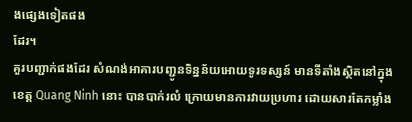ងផ្សេងទៀតផង
ដែរ។
គួរបញ្ជាក់ផងដែរ សំណង់អាគារបញ្ជូនទិន្នន័យអោយទូរទស្សន៍ មានទីតាំងស្ថិតនៅក្នុង
ខេត្ត Quang Ninh នោះ បានបាក់រលំ ក្រោយមានការវាយប្រហារ ដោយសារតែកម្លាំង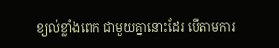ខ្យល់ខ្លាំងពេក ជាមួយគ្នានោះដែរ បើតាមការ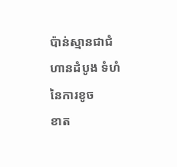ប៉ាន់ស្មានជាជំហានដំបូង ទំហំនៃការខូច
ខាត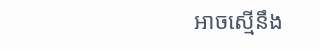អាចស្មើនឹង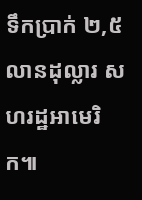ទឹកប្រាក់ ២,៥ លានដុល្លារ សហរដ្ឋអាមេរិក៕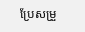ប្រែសម្រួ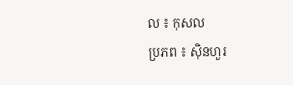ល ៖ កុសល
ប្រភព ៖ ស៊ិនហួរ